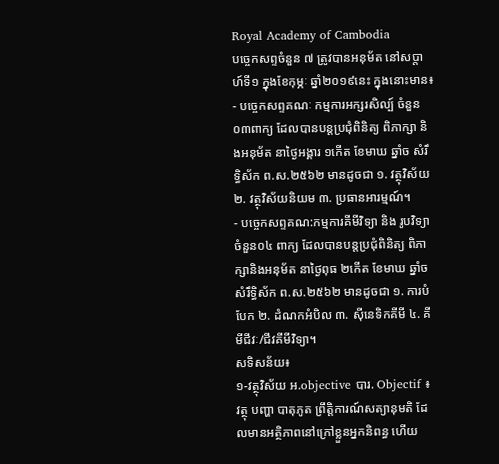Royal Academy of Cambodia
បច្ចេកសព្ទចំនួន ៧ ត្រូវបានអនុម័ត នៅសប្តាហ៍ទី១ ក្នុងខែកុម្ភៈ ឆ្នាំ២០១៩នេះ ក្នុងនោះមាន៖
- បច្ចេកសព្ទគណៈ កម្មការអក្សរសិល្ប៍ ចំនួន០៣ពាក្យ ដែលបានបន្តប្រជុំពិនិត្យ ពិភាក្សា និងអនុម័ត នាថ្ងៃអង្គារ ១កើត ខែមាឃ ឆ្នាំច សំរឹទ្ធិស័ក ព.ស.២៥៦២ មានដូចជា ១. វត្ថុវិស័យ ២. វត្ថុវិស័យនិយម ៣. ប្រធានអារម្មណ៍។
- បច្ចេកសព្ទគណ:កម្មការគីមីវិទ្យា និង រូបវិទ្យា ចំនួន០៤ ពាក្យ ដែលបានបន្តប្រជុំពិនិត្យ ពិភាក្សានិងអនុម័ត នាថ្ងៃពុធ ២កើត ខែមាឃ ឆ្នាំច សំរឹទ្ធិស័ក ព.ស.២៥៦២ មានដូចជា ១. ការបំបែក ២. ដំណកអំបិល ៣. ស៊ីនេទិកគីមី ៤. គីមីជីវៈ/ជីវគីមីវិទ្យា។
សទិសន័យ៖
១-វត្ថុវិស័យ អ.objective បារ. Objectif ៖ វត្ថុ បញ្ហា បាតុភូត ព្រឹត្តិការណ៍សត្យានុមតិ ដែលមានអត្ថិភាពនៅក្រៅខ្លួនអ្នកនិពន្ធ ហើយ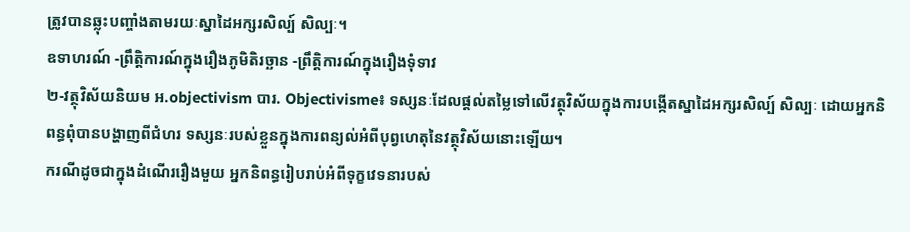ត្រូវបានឆ្លុះបញ្ចាំងតាមរយៈស្នាដៃអក្សរសិល្ប៍ សិល្បៈ។
ឧទាហរណ៍ -ព្រឹត្តិការណ៍ក្នុងរឿងភូមិតិរច្ឆាន -ព្រឹត្តិការណ៍ក្នុងរឿងទុំទាវ
២-វត្ថុវិស័យនិយម អ.objectivism បារ. Objectivisme៖ ទស្សនៈដែលផ្ដល់តម្លៃទៅលើវត្ថុវិស័យក្នុងការបង្កើតស្នាដៃអក្សរសិល្ប៍ សិល្បៈ ដោយអ្នកនិពន្ធពុំបានបង្ហាញពីជំហរ ទស្សនៈរបស់ខ្លួនក្នុងការពន្យល់អំពីបុព្វហេតុនៃវត្ថុវិស័យនោះឡើយ។
ករណីដូចជាក្នុងដំណើររឿងមួយ អ្នកនិពន្ធរៀបរាប់អំពីទុក្ខវេទនារបស់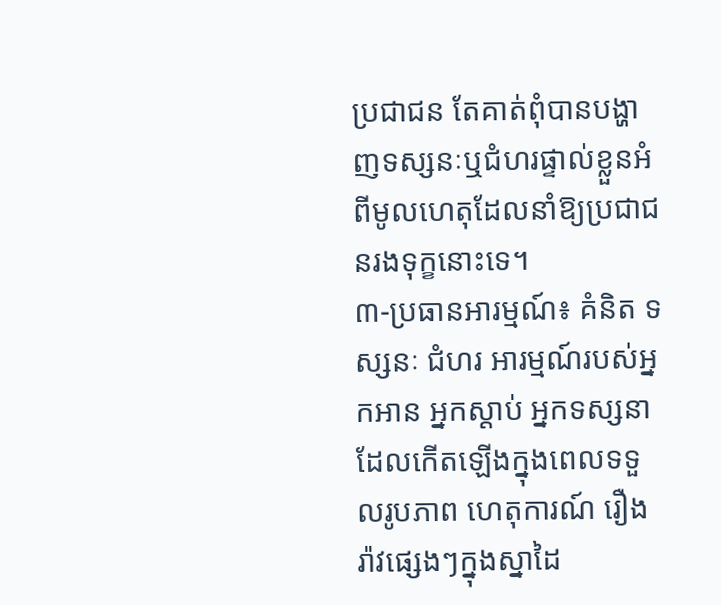ប្រជាជន តែគាត់ពុំបានបង្ហាញទស្សនៈឬជំហរផ្ទាល់ខ្លួនអំពីមូលហេតុដែលនាំឱ្យប្រជាជនរងទុក្ខនោះទេ។
៣-ប្រធានអារម្មណ៍៖ គំនិត ទស្សនៈ ជំហរ អារម្មណ៍របស់អ្នកអាន អ្នកស្ដាប់ អ្នកទស្សនា ដែលកើតឡើងក្នុងពេលទទួលរូបភាព ហេតុការណ៍ រឿងរ៉ាវផ្សេងៗក្នុងស្នាដៃ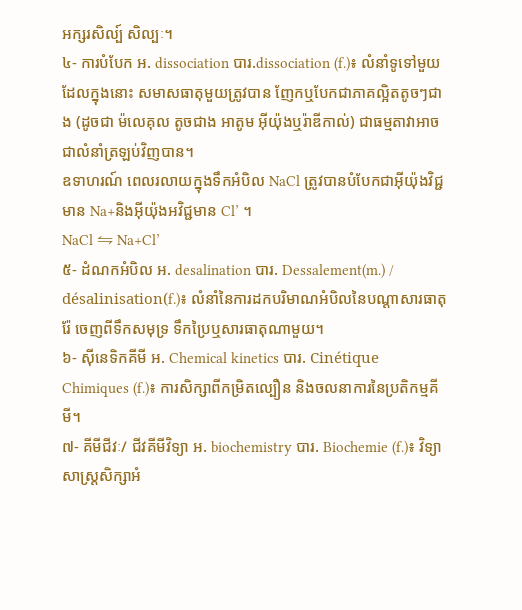អក្សរសិល្ប៍ សិល្បៈ។
៤- ការបំបែក អ. dissociation បារ.dissociation (f.)៖ លំនាំទូទៅមួយដែលក្នុងនោះ សមាសធាតុមួយត្រូវបាន ញែកឬបែកជាភាគល្អិតតូចៗជាង (ដូចជា ម៉លេគុល តូចជាង អាតូម អ៊ីយ៉ុងឬរ៉ាឌីកាល់) ជាធម្មតាវាអាចជាលំនាំត្រឡប់វិញបាន។
ឧទាហរណ៍ ពេលរលាយក្នុងទឹកអំបិល NaCl ត្រូវបានបំបែកជាអ៊ីយ៉ុងវិជ្ជមាន Na+និងអ៊ីយ៉ុងអវិជ្ជមាន Cl’ ។
NaCl ⇋ Na+Cl’
៥- ដំណកអំបិល អ. desalination បារ. Dessalement(m.) / désalinisation(f.)៖ លំនាំនៃការដកបរិមាណអំបិលនៃបណ្តាសារធាតុរ៉ែ ចេញពីទឹកសមុទ្រ ទឹកប្រៃឬសារធាតុណាមួយ។
៦- ស៊ីនេទិកគីមី អ. Chemical kinetics បារ. Cinétique Chimiques (f.)៖ ការសិក្សាពីកម្រិតល្បឿន និងចលនាការនៃប្រតិកម្មគីមី។
៧- គីមីជីវៈ/ ជីវគីមីវិទ្យា អ. biochemistry បារ. Biochemie (f.)៖ វិទ្យាសាស្រ្តសិក្សាអំ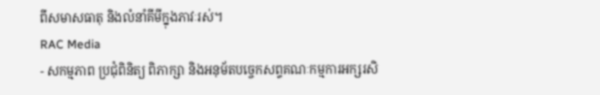ពីសមាសធាតុ និងលំនាំគីមីក្នុងភាវៈរស់។
RAC Media
- សកម្មភាព ប្រជុំពិនិត្យ ពិភាក្សា និងអនុម័តបច្ចេកសព្ទគណៈកម្មការអក្សរសិ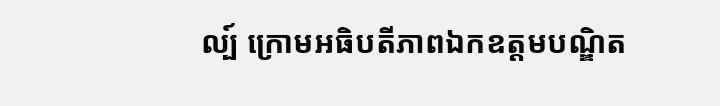ល្ប៍ ក្រោមអធិបតីភាពឯកឧត្តមបណ្ឌិត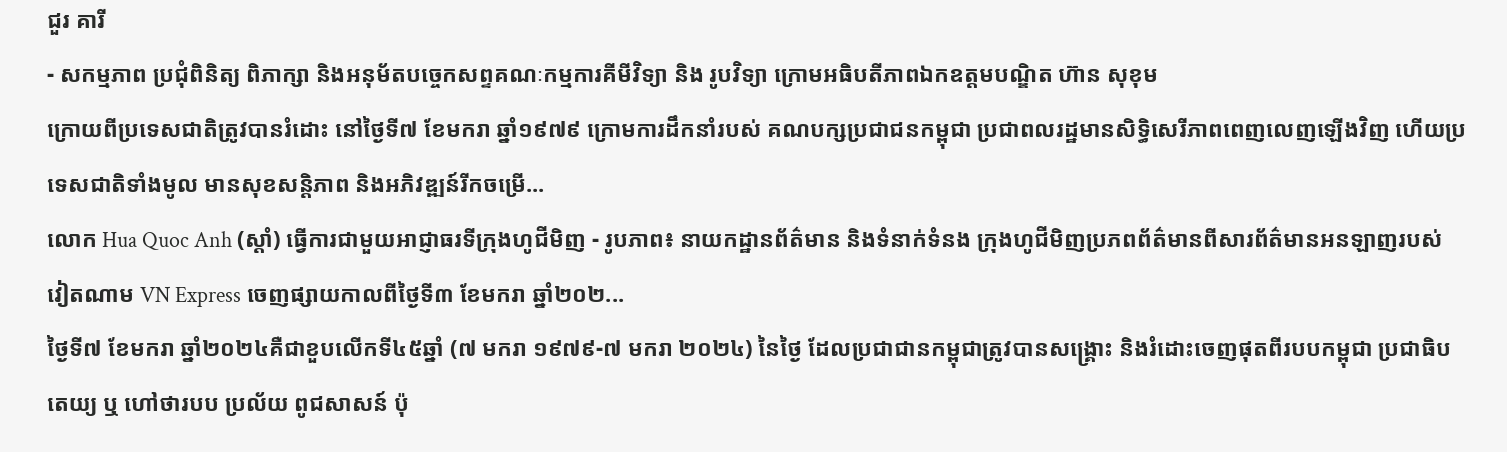ជួរ គារី
- សកម្មភាព ប្រជុំពិនិត្យ ពិភាក្សា និងអនុម័តបច្ចេកសព្ទគណៈកម្មការគីមីវិទ្យា និង រូបវិទ្យា ក្រោមអធិបតីភាពឯកឧត្តមបណ្ឌិត ហ៊ាន សុខុម
ក្រោយពីប្រទេសជាតិត្រូវបានរំដោះ នៅថ្ងៃទី៧ ខែមករា ឆ្នាំ១៩៧៩ ក្រោមការដឹកនាំរបស់ គណបក្សប្រជាជនកម្ពុជា ប្រជាពលរដ្ឋមានសិទ្ធិសេរីភាពពេញលេញឡើងវិញ ហើយប្រទេសជាតិទាំងមូល មានសុខសន្តិភាព និងអភិវឌ្ឍន៍រីកចម្រើ...
លោក Hua Quoc Anh (ស្តាំ) ធ្វើការជាមួយអាជ្ញាធរទីក្រុងហូជីមិញ - រូបភាព៖ នាយកដ្ឋានព័ត៌មាន និងទំនាក់ទំនង ក្រុងហូជីមិញប្រភពព័ត៌មានពីសារព័ត៌មានអនឡាញរបស់វៀតណាម VN Express ចេញផ្សាយកាលពីថ្ងៃទី៣ ខែមករា ឆ្នាំ២០២...
ថ្ងៃទី៧ ខែមករា ឆ្នាំ២០២៤គឺជាខួបលើកទី៤៥ឆ្នាំ (៧ មករា ១៩៧៩-៧ មករា ២០២៤) នៃថ្ងៃ ដែលប្រជាជានកម្ពុជាត្រូវបានសង្គ្រោះ និងរំដោះចេញផុតពីរបបកម្ពុជា ប្រជាធិបតេយ្យ ឬ ហៅថារបប ប្រល័យ ពូជសាសន៍ ប៉ុ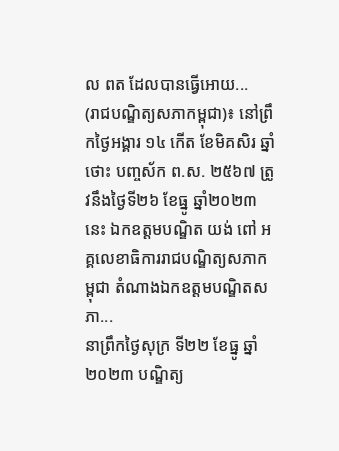ល ពត ដែលបានធ្វើអោយ...
(រាជបណ្ឌិត្យសភាកម្ពុជា)៖ នៅព្រឹកថ្ងៃអង្គារ ១៤ កើត ខែមិគសិរ ឆ្នាំថោះ បញ្ចស័ក ព.ស. ២៥៦៧ ត្រូវនឹងថ្ងៃទី២៦ ខែធ្នូ ឆ្នាំ២០២៣នេះ ឯកឧត្ដមបណ្ឌិត យង់ ពៅ អគ្គលេខាធិការរាជបណ្ឌិត្យសភាកម្ពុជា តំណាងឯកឧត្ដមបណ្ឌិតសភា...
នាព្រឹកថ្ងៃសុក្រ ទី២២ ខែធ្នូ ឆ្នាំ២០២៣ បណ្ឌិត្យ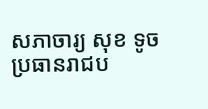សភាចារ្យ សុខ ទូច ប្រធានរាជប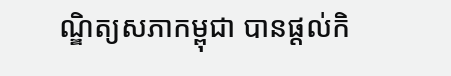ណ្ឌិត្យសភាកម្ពុជា បានផ្តល់កិ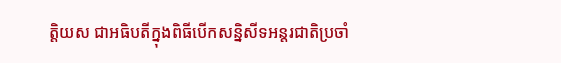ត្តិយស ជាអធិបតីក្នុងពិធីបើកសន្និសីទអន្តរជាតិប្រចាំ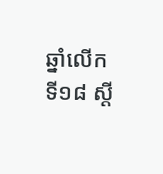ឆ្នាំលើកទី១៨ ស្តី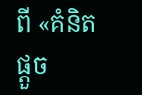ពី «គំនិតផ្តួច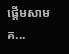ផ្តើមសាមគ...